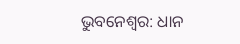ଭୁବନେଶ୍ବର: ଧାନ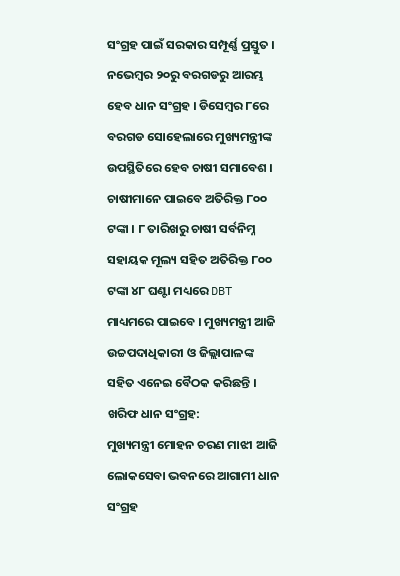ସଂଗ୍ରହ ପାଇଁ ସରକାର ସମ୍ପୂର୍ଣ୍ଣ ପ୍ରସ୍ତୁତ । ନଭେମ୍ବର ୨୦ରୁ ବରଗଡରୁ ଆରମ୍ଭ ହେବ ଧାନ ସଂଗ୍ରହ । ଡିସେମ୍ବର ୮ରେ ବରଗଡ ସୋହେଲାରେ ମୁଖ୍ୟମନ୍ତ୍ରୀଙ୍କ ଉପସ୍ଥିତିରେ ହେବ ଚାଷୀ ସମାବେଶ । ଚାଷୀମାନେ ପାଇବେ ଅତିରିକ୍ତ ୮୦୦ ଟଙ୍କା । ୮ ତାରିଖରୁ ଚାଷୀ ସର୍ବନିମ୍ନ ସହାୟକ ମୂଲ୍ୟ ସହିତ ଅତିରିକ୍ତ ୮୦୦ ଟଙ୍କା ୪୮ ଘଣ୍ଟା ମଧ୍ୟରେ DBT ମାଧ୍ୟମରେ ପାଇବେ । ମୁଖ୍ୟମନ୍ତ୍ରୀ ଆଜି ଉଚ୍ଚପଦାଧିକାରୀ ଓ ଜିଲ୍ଲାପାଳଙ୍କ ସହିତ ଏନେଇ ବୈଠକ କରିଛନ୍ତି ।
ଖରିଫ ଧାନ ସଂଗ୍ରହ:
ମୁଖ୍ୟମନ୍ତ୍ରୀ ମୋହନ ଚରଣ ମାଝୀ ଆଜି ଲୋକସେବା ଭବନରେ ଆଗାମୀ ଧାନ ସଂଗ୍ରହ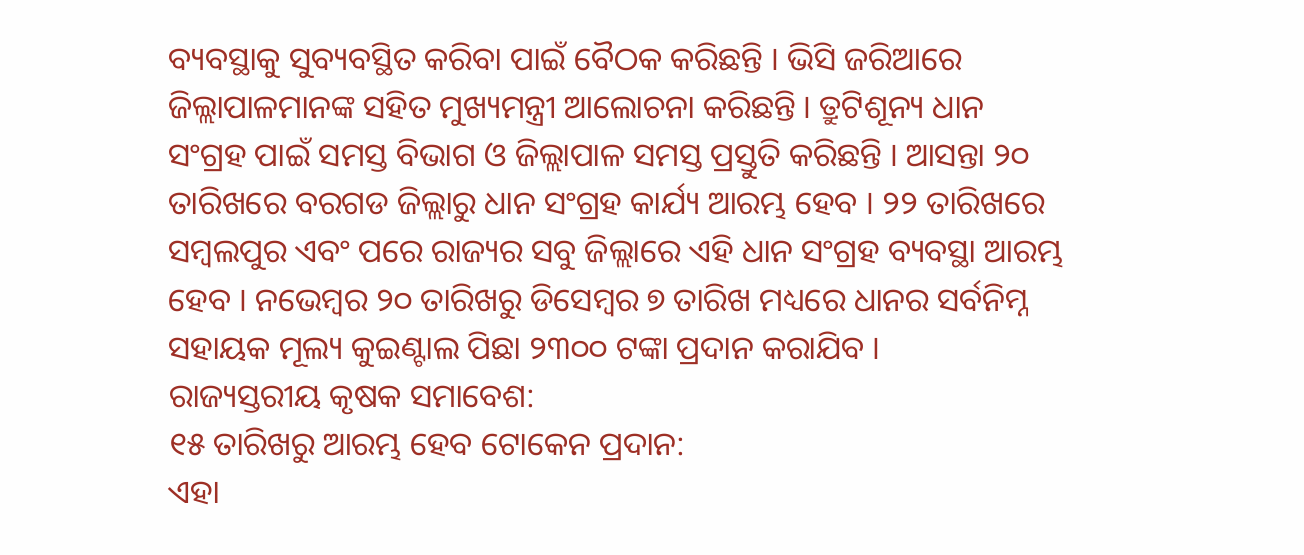ବ୍ୟବସ୍ଥାକୁ ସୁବ୍ୟବସ୍ଥିତ କରିବା ପାଇଁ ବୈଠକ କରିଛନ୍ତି । ଭିସି ଜରିଆରେ ଜିଲ୍ଲାପାଳମାନଙ୍କ ସହିତ ମୁଖ୍ୟମନ୍ତ୍ରୀ ଆଲୋଚନା କରିଛନ୍ତି । ତ୍ରୁଟିଶୂନ୍ୟ ଧାନ ସଂଗ୍ରହ ପାଇଁ ସମସ୍ତ ବିଭାଗ ଓ ଜିଲ୍ଲାପାଳ ସମସ୍ତ ପ୍ରସ୍ତୁତି କରିଛନ୍ତି । ଆସନ୍ତା ୨୦ ତାରିଖରେ ବରଗଡ ଜିଲ୍ଲାରୁ ଧାନ ସଂଗ୍ରହ କାର୍ଯ୍ୟ ଆରମ୍ଭ ହେବ । ୨୨ ତାରିଖରେ ସମ୍ବଲପୁର ଏବଂ ପରେ ରାଜ୍ୟର ସବୁ ଜିଲ୍ଲାରେ ଏହି ଧାନ ସଂଗ୍ରହ ବ୍ୟବସ୍ଥା ଆରମ୍ଭ ହେବ । ନଭେମ୍ବର ୨୦ ତାରିଖରୁ ଡିସେମ୍ବର ୭ ତାରିଖ ମଧ୍ୟରେ ଧାନର ସର୍ବନିମ୍ନ ସହାୟକ ମୂଲ୍ୟ କୁଇଣ୍ଟାଲ ପିଛା ୨୩୦୦ ଟଙ୍କା ପ୍ରଦାନ କରାଯିବ ।
ରାଜ୍ୟସ୍ତରୀୟ କୃଷକ ସମାବେଶ:
୧୫ ତାରିଖରୁ ଆରମ୍ଭ ହେବ ଟୋକେନ ପ୍ରଦାନ:
ଏହା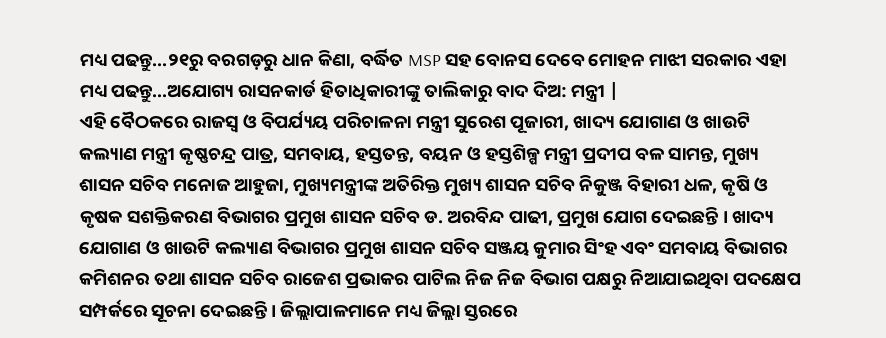ମଧ୍ୟ ପଢନ୍ତୁ...୨୧ରୁ ବରଗଡ଼ରୁ ଧାନ କିଣା, ବର୍ଦ୍ଧିତ MSP ସହ ବୋନସ ଦେବେ ମୋହନ ମାଝୀ ସରକାର ଏହା ମଧ୍ୟ ପଢନ୍ତୁ...ଅଯୋଗ୍ୟ ରାସନକାର୍ଡ ହିତାଧିକାରୀଙ୍କୁ ତାଲିକାରୁ ବାଦ ଦିଅ: ମନ୍ତ୍ରୀ |
ଏହି ବୈଠକରେ ରାଜସ୍ୱ ଓ ବିପର୍ଯ୍ୟୟ ପରିଚାଳନା ମନ୍ତ୍ରୀ ସୁରେଶ ପୂଜାରୀ, ଖାଦ୍ୟ ଯୋଗାଣ ଓ ଖାଉଟି କଲ୍ୟାଣ ମନ୍ତ୍ରୀ କୃଷ୍ଣଚନ୍ଦ୍ର ପାତ୍ର, ସମବାୟ, ହସ୍ତତନ୍ତ, ବୟନ ଓ ହସ୍ତଶିଳ୍ପ ମନ୍ତ୍ରୀ ପ୍ରଦୀପ ବଳ ସାମନ୍ତ, ମୁଖ୍ୟ ଶାସନ ସଚିବ ମନୋଜ ଆହୁଜା, ମୁଖ୍ୟମନ୍ତ୍ରୀଙ୍କ ଅତିରିକ୍ତ ମୁଖ୍ୟ ଶାସନ ସଚିବ ନିକୁଞ୍ଜ ବିହାରୀ ଧଳ, କୃଷି ଓ କୃଷକ ସଶକ୍ତିକରଣ ବିଭାଗର ପ୍ରମୁଖ ଶାସନ ସଚିବ ଡ. ଅରବିନ୍ଦ ପାଢୀ, ପ୍ରମୁଖ ଯୋଗ ଦେଇଛନ୍ତି । ଖାଦ୍ୟ ଯୋଗାଣ ଓ ଖାଉଟି କଲ୍ୟାଣ ବିଭାଗର ପ୍ରମୁଖ ଶାସନ ସଚିବ ସଞ୍ଜୟ କୁମାର ସିଂହ ଏବଂ ସମବାୟ ବିଭାଗର କମିଶନର ତଥା ଶାସନ ସଚିବ ରାଜେଶ ପ୍ରଭାକର ପାଟିଲ ନିଜ ନିଜ ବିଭାଗ ପକ୍ଷରୁ ନିଆଯାଇଥିବା ପଦକ୍ଷେପ ସମ୍ପର୍କରେ ସୂଚନା ଦେଇଛନ୍ତି । ଜିଲ୍ଲାପାଳମାନେ ମଧ୍ୟ ଜିଲ୍ଲା ସ୍ତରରେ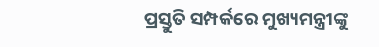ପ୍ରସ୍ତୁତି ସମ୍ପର୍କରେ ମୁଖ୍ୟମନ୍ତ୍ରୀଙ୍କୁ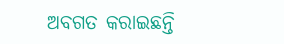ଅବଗତ କରାଇଛନ୍ତି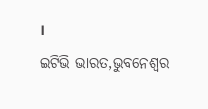।
ଇଟିଭି ଭାରତ,ଭୁବନେଶ୍ବର